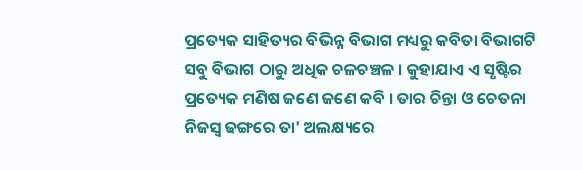ପ୍ରତ୍ୟେକ ସାହିତ୍ୟର ବିଭିନ୍ନ ବିଭାଗ ମଧ୍ୟରୁ କବିତା ବିଭାଗଟି ସବୁ ବିଭାଗ ଠାରୁ ଅଧିକ ଚଳଚଞ୍ଚଳ । କୁହାଯାଏ ଏ ସୃଷ୍ଟିର ପ୍ରତ୍ୟେକ ମଣିଷ ଜଣେ ଜଣେ କବି । ତାର ଚିନ୍ତା ଓ ଚେତନା ନିଜସ୍ୱ ଢଙ୍ଗରେ ତା' ଅଲକ୍ଷ୍ୟରେ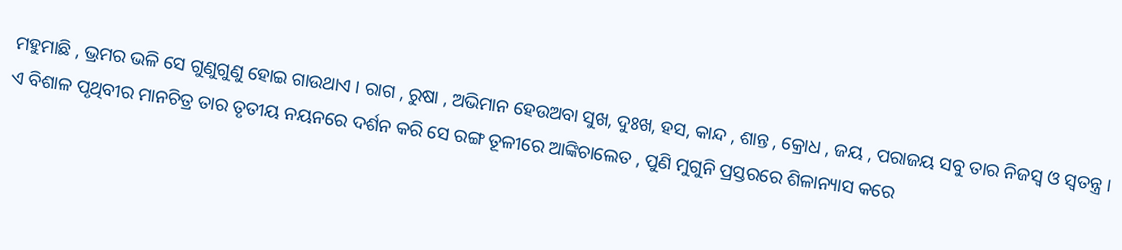ମହୁମାଛି , ଭ୍ରମର ଭଳି ସେ ଗୁଣୁଗୁଣୁ ହୋଇ ଗାଉଥାଏ । ରାଗ , ରୁଷା , ଅଭିମାନ ହେଉଅବା ସୁଖ, ଦୁଃଖ, ହସ, କାନ୍ଦ , ଶାନ୍ତ , କ୍ରୋଧ , ଜୟ , ପରାଜୟ ସବୁ ତାର ନିଜସ୍ୱ ଓ ସ୍ୱତନ୍ତ୍ର । ଏ ବିଶାଳ ପୃଥିବୀର ମାନଚିତ୍ର ତାର ତୃତୀୟ ନୟନରେ ଦର୍ଶନ କରି ସେ ରଙ୍ଗ ତୂଳୀରେ ଆଙ୍କିଚାଲେତ , ପୁଣି ମୁଗୁନି ପ୍ରସ୍ତରରେ ଶିଳାନ୍ୟାସ କରେ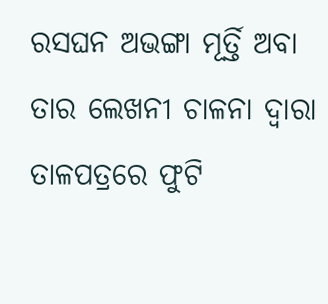ରସଘନ ଅଭଙ୍ଗା ମୂର୍ତ୍ତି ଅବା ତାର ଲେଖନୀ ଚାଳନା ଦ୍ବାରା ତାଳପତ୍ରରେ ଫୁଟି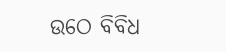ଉଠେ ବିବିଧ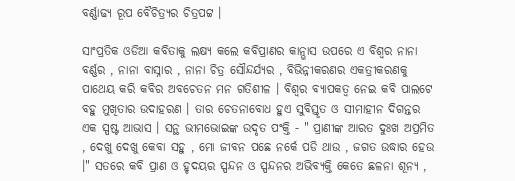ବର୍ଣ୍ଣାଢ୍ୟ ରୂପ ବୈଚିତ୍ର୍ୟର ଚିତ୍ରପଟ୍ଟ ।

ସାଂପ୍ରତିକ ଓଡିଆ କବିତାକୁ ଲକ୍ଷ୍ୟ କଲେ କବିପ୍ରାଣର କାନ୍ଭାସ ଉପରେ ଏ ବିଶ୍ୱର ନାନା ବର୍ଣ୍ଣର , ନାନା ବାସ୍ନାର , ନାନା ଚିତ୍ର ସୌନ୍ଦର୍ଯ୍ୟର , ବିଭିନ୍ନୀକରଣର ଏକତ୍ରୀକରଣକୁ ପାଥେୟ କରି କବିର ଅବଚେତନ ମନ ଗତିଶୀଳ । ବିଶ୍ୱର ବ୍ୟାପକତ୍ୱ ନେଇ କବି ପାଲଟେ ବହୁ ମୁଖିତାର ଉଦାହରଣ । ତାର ଚେତନାବୋଧ ହୁଏ ସୁବିସ୍ତୃତ ଓ ସୀମାହୀନ ଦିଗନ୍ତର ଏକ ସ୍ପଷ୍ଟ ଆଭାସ । ସନ୍ଥ ଭୀମଭୋଇଙ୍କ ଉଦୃତ ପଂକ୍ତି - " ପ୍ରାଣୀଙ୍କ ଆରତ ଦୁଃଖ ଅପ୍ରମିତ , ଦେଖୁ ଦେଖୁ କେବା ସହୁ , ମୋ ଜୀବନ ପଛେ ନର୍କେ ପଡି ଥାଉ , ଜଗତ ଉଦ୍ଧାର ହେଉ ।" ସତରେ କବି ପ୍ରାଣ ଓ ହୃଦୟର ସ୍ପନ୍ଦନ ଓ ସ୍ପନ୍ଦନର ଅଭିବ୍ୟକ୍ତି କେତେ ଛଳନା ଶୂନ୍ୟ ,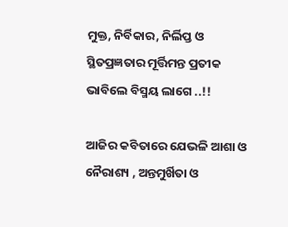ମୁକ୍ତ, ନିର୍ବିକାର, ନିର୍ଲିପ୍ତ ଓ ସ୍ଥିତପ୍ରଜ୍ଞତାର ମୂର୍ତ୍ତିମନ୍ତ ପ୍ରତୀକ ଭାବିଲେ ବିସ୍ମୟ ଲାଗେ ..!!

ଆଜିର କବିତାରେ ଯେଭଳି ଆଶା ଓ ନୈରାଶ୍ୟ , ଅନ୍ତମୁର୍ଖିତା ଓ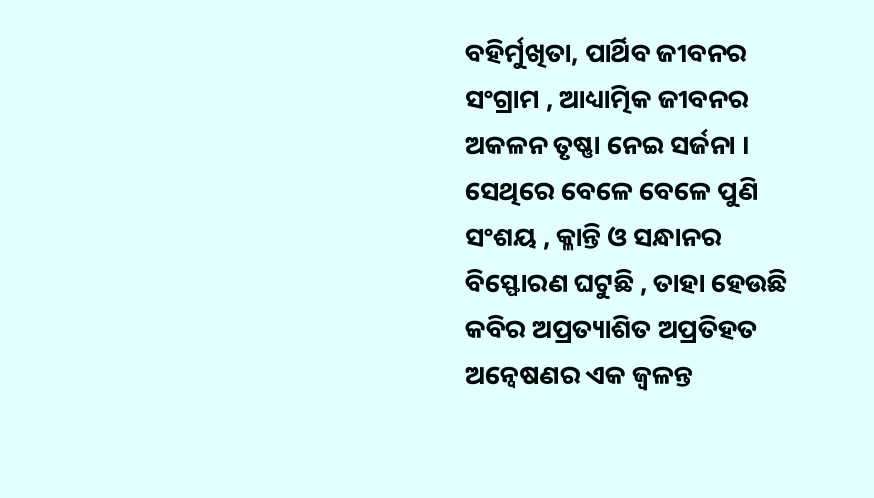ବହିର୍ମୁଖିତା, ପାର୍ଥିବ ଜୀବନର ସଂଗ୍ରାମ , ଆଧ୍ୟାତ୍ମିକ ଜୀବନର ଅକଳନ ତୃଷ୍ଣା ନେଇ ସର୍ଜନା । ସେଥିରେ ବେଳେ ବେଳେ ପୁଣି ସଂଶୟ , କ୍ଳାନ୍ତି ଓ ସନ୍ଧାନର ବିସ୍ଫୋରଣ ଘଟୁଛି , ତାହା ହେଉଛି କବିର ଅପ୍ରତ୍ୟାଶିତ ଅପ୍ରତିହତ ଅନ୍ୱେଷଣର ଏକ ଜ୍ୱଳନ୍ତ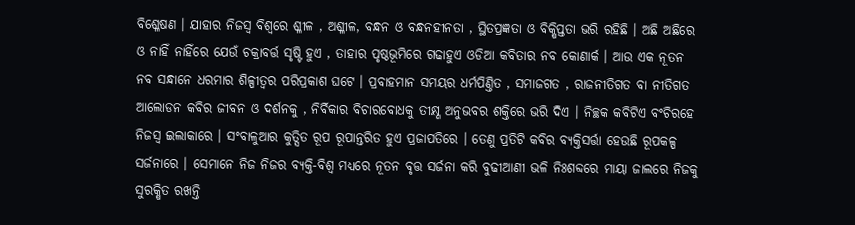ବିଶ୍ଳେଷଣ । ଯାହାର ନିଜସ୍ୱ ବିଶ୍ୱରେ ଶ୍ଳୀଳ , ଅଶ୍ଳୀଳ, ବନ୍ଧନ ଓ ବନ୍ଧନହୀନତା , ସ୍ଥିତପ୍ରଜ୍ଞତା ଓ ବିକ୍ଷିପ୍ତତା ଭରି ରହିଛି । ଅଛି ଅଛିରେ ଓ ନାହିଁ ନାହିଁରେ ଯେଉଁ ଚକ୍ରାବର୍ତ୍ତ ସୃଷ୍ଟି ହୁଏ , ତାହାର ପୃଷ୍ଠଭୂମିରେ ଗଢାହୁଏ ଓଡିଆ କବିତାର ନବ କୋଣାର୍କ । ଆଉ ଏକ ନୂତନ ନବ ସନ୍ଧାନେ ଧରମାର ଶିଳ୍ପୀତ୍ୱର ପରିପ୍ରକାଶ ଘଟେ । ପ୍ରବାହମାନ ସମୟର ଧର୍ମପିଣ୍ତିତ , ସମାଜଗତ , ରାଜନୀତିଗତ ବା ନୀତିଗତ ଆଲୋଡନ କବିର ଜୀବନ ଓ ଦର୍ଶନକୁ , ନିର୍ବିକାର ବିଚାରବୋଧକୁ ତୀକ୍ଷ୍ଣ ଅନୁଭବର ଶକ୍ତିରେ ଭରି ଦିଏ । ନିଚ୍ଛକ କବିଟିଏ ବଂଚିରହେ ନିଜସ୍ଵ ଇଲାକାରେ । ସଂବାଳୁଆର କୁତ୍ସିତ ରୂପ ରୂପାନ୍ତରିତ ହୁଏ ପ୍ରଜାପତିରେ । ତେଣୁ ପ୍ରତିଟି କବିର ବ୍ୟକ୍ତିସର୍ତ୍ତା ହେଉଛି ରୂପକଳ୍ପ ସର୍ଜନାରେ । ସେମାନେ ନିଜ ନିଜର ବ୍ୟକ୍ତି-ବିଶ୍ୱ ମଧ୍ୟରେ ନୂତନ ବୃତ୍ତ ସର୍ଜନା କରି ବୁଢୀଆଣୀ ଭଳି ନିଃଶବ୍ଦରେ ମାୟା ଜାଲରେ ନିଜକୁ ସୁରକ୍ଷିତ ରଖନ୍ତି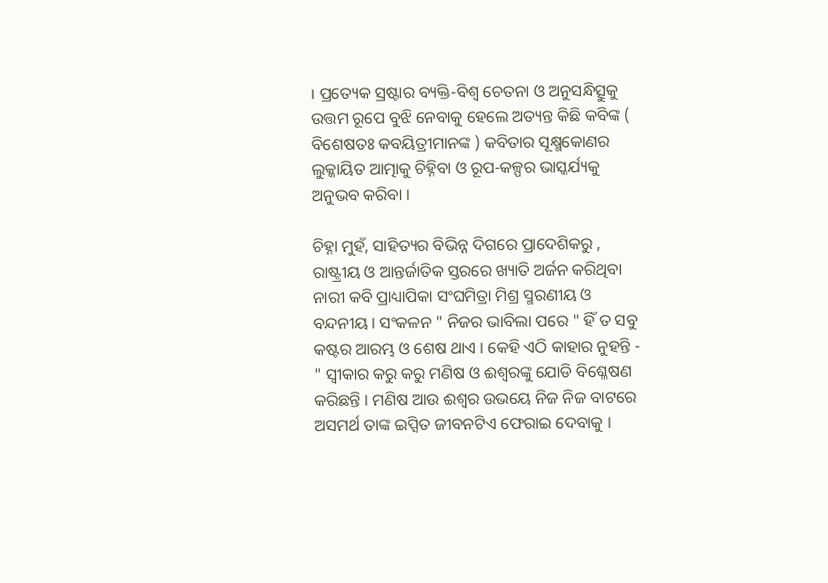। ପ୍ରତ୍ୟେକ ସ୍ରଷ୍ଟାର ବ୍ୟକ୍ତି-ବିଶ୍ୱ ଚେତନା ଓ ଅନୁସନ୍ଧିତ୍ସୁକୁ ଉତ୍ତମ ରୂପେ ବୁଝି ନେବାକୁ ହେଲେ ଅତ୍ୟନ୍ତ କିଛି କବିଙ୍କ ( ବିଶେଷତଃ କବୟିତ୍ରୀମାନଙ୍କ ) କବିତାର ସୂକ୍ଷ୍ମକୋଣର ଲୁକ୍କାୟିତ ଆତ୍ମାକୁ ଚିହ୍ନିବା ଓ ରୂପ-କଳ୍ପର ଭାସ୍କର୍ଯ୍ୟକୁ ଅନୁଭବ କରିବା ।

ଚିହ୍ନା ମୁହଁ, ସାହିତ୍ୟର ବିଭିନ୍ନ ଦିଗରେ ପ୍ରାଦେଶିକରୁ , ରାଷ୍ଟ୍ରୀୟ ଓ ଆନ୍ତର୍ଜାତିକ ସ୍ତରରେ ଖ୍ୟାତି ଅର୍ଜନ କରିଥିବା ନାରୀ କବି ପ୍ରାଧ୍ୟାପିକା ସଂଘମିତ୍ରା ମିଶ୍ର ସ୍ମରଣୀୟ ଓ ବନ୍ଦନୀୟ । ସଂକଳନ " ନିଜର ଭାବିଲା ପରେ " ହିଁ ତ ସବୁ କଷ୍ଟର ଆରମ୍ଭ ଓ ଶେଷ ଥାଏ । କେହି ଏଠି କାହାର ନୁହନ୍ତି - " ସ୍ୱୀକାର କରୁ କରୁ ମଣିଷ ଓ ଈଶ୍ୱରଙ୍କୁ ଯୋଡି ବିଶ୍ଳେଷଣ କରିଛନ୍ତି । ମଣିଷ ଆଉ ଈଶ୍ବର ଉଭୟେ ନିଜ ନିଜ ବାଟରେ ଅସମର୍ଥ ତାଙ୍କ ଇପ୍ସିତ ଜୀବନଟିଏ ଫେରାଇ ଦେବାକୁ ।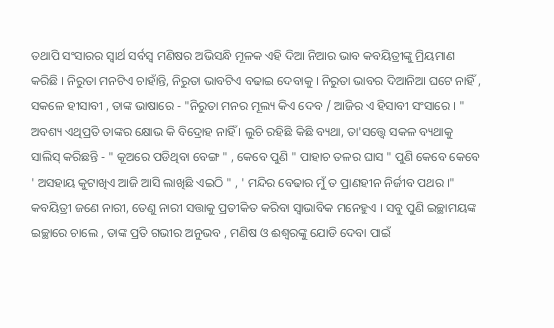ତଥାପି ସଂସାରର ସ୍ୱାର୍ଥ ସର୍ବସ୍ୱ ମଣିଷର ଅଭିସନ୍ଧି ମୂଳକ ଏହି ଦିଆ ନିଆର ଭାବ କବୟିତ୍ରୀଙ୍କୁ ମ୍ରିୟମାଣ କରିଛି । ନିରୁତା ମନଟିଏ ଚାହାଁନ୍ତି, ନିରୁତା ଭାବଟିଏ ବଢାଇ ଦେବାକୁ । ନିରୁତା ଭାବର ଦିଆନିଆ ଘଟେ ନାହିଁ , ସକଳେ ହୀସାବୀ , ତାଙ୍କ ଭାଷାରେ - "ନିରୁତା ମନର ମୂଲ୍ୟ କିଏ ଦେବ / ଆଜିର ଏ ହିସାବୀ ସଂସାରେ । " ଅବଶ୍ୟ ଏଥିପ୍ରତି ତାଙ୍କର କ୍ଷୋଭ କି ବିଦ୍ରୋହ ନାହିଁ । ଲୁଚି ରହିଛି କିଛି ବ୍ୟଥା, ତା'ସତ୍ତ୍ୱେ ସକଳ ବ୍ୟଥାକୁ ସାଲିସ୍ କରିଛନ୍ତି - " କୂଅରେ ପଡିଥିବା ବେଙ୍ଗ " , କେବେ ପୁଣି " ପାହାଚ ତଳର ଘାସ " ପୁଣି କେବେ କେବେ ' ଅସହାୟ କୁଟାଖିଏ ଆଜି ଆସି ଲାଖିଛି ଏଇଠି " , ' ମନ୍ଦିର ବେଢାର ମୁଁ ତ ପ୍ରାଣହୀନ ନିର୍ଜୀବ ପଥର ।" କବୟିତ୍ରୀ ଜଣେ ନାରୀ, ତେଣୁ ନାରୀ ସତ୍ତାକୁ ପ୍ରତୀକିତ କରିବା ସ୍ୱାଭାବିକ ମନେହୁଏ । ସବୁ ପୁଣି ଇଚ୍ଛାମୟଙ୍କ ଇଚ୍ଛାରେ ଚାଲେ , ତାଙ୍କ ପ୍ରତି ଗଭୀର ଅନୁଭବ , ମଣିଷ ଓ ଈଶ୍ୱରଙ୍କୁ ଯୋଡି ଦେବା ପାଇଁ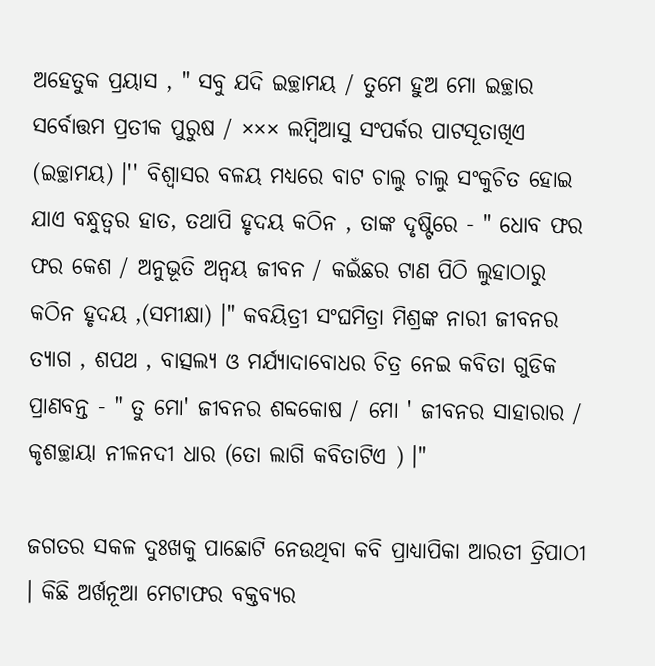ଅହେତୁକ ପ୍ରୟାସ , " ସବୁ ଯଦି ଇଚ୍ଛାମୟ / ତୁମେ ହୁଅ ମୋ ଇଚ୍ଛାର ସର୍ବୋତ୍ତମ ପ୍ରତୀକ ପୁରୁଷ / ××× ଲମ୍ବିଆସୁ ସଂପର୍କର ପାଟସୂତାଖିଏ (ଇଚ୍ଛାମୟ) ।'' ବିଶ୍ୱାସର ବଳୟ ମଧ୍ୟରେ ବାଟ ଚାଲୁ ଚାଲୁ ସଂକୁଚିତ ହୋଇ ଯାଏ ବନ୍ଧୁତ୍ୱର ହାତ, ତଥାପି ହୃଦୟ କଠିନ , ତାଙ୍କ ଦୃଷ୍ଟିରେ - " ଧୋବ ଫର ଫର କେଶ / ଅନୁଭୂତି ଅନ୍ୱୟ ଜୀବନ / କଇଁଛର ଟାଣ ପିଠି ଲୁହାଠାରୁ କଠିନ ହୃଦୟ ,(ସମୀକ୍ଷା) ।" କବୟିତ୍ରୀ ସଂଘମିତ୍ରା ମିଶ୍ରଙ୍କ ନାରୀ ଜୀବନର ତ୍ୟାଗ , ଶପଥ , ବାତ୍ସଲ୍ୟ ଓ ମର୍ଯ୍ୟାଦାବୋଧର ଚିତ୍ର ନେଇ କବିତା ଗୁଡିକ ପ୍ରାଣବନ୍ତ - " ତୁ ମୋ' ଜୀବନର ଶବ୍ଦକୋଷ / ମୋ ' ଜୀବନର ସାହାରାର / କୃଶଚ୍ଛାୟା ନୀଳନଦୀ ଧାର (ତୋ ଲାଗି କବିତାଟିଏ ) ।"

ଜଗତର ସକଳ ଦୁଃଖକୁ ପାଛୋଟି ନେଉଥିବା କବି ପ୍ରାଧ୍ୟାପିକା ଆରତୀ ତ୍ରିପାଠୀ । କିଛି ଅର୍ଖନୂଆ ମେଟାଫର ବକ୍ତବ୍ୟର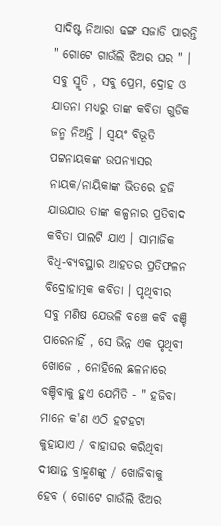ସାଦିଷ୍ଟ ନିଆରା ଢଙ୍ଗ ସଜାଡି ପାରନ୍ତି " ଗୋଟେ ଗାଉଁଲି ଝିଅର ଘର " । ସବୁ ସ୍ମୃତି , ସବୁ ପ୍ରେମ, ଦ୍ରୋହ ଓ ଯାତନା ମଧ୍ୟରୁ ତାଙ୍କ କବିତା ଗୁଡିକ ଜନ୍ମ ନିଅନ୍ତି । ସ୍ୱୟଂ ବିଭୂତି ପଟ୍ଟନାୟକଙ୍କ ଉପନ୍ୟାସର ନାୟକ/ନାୟିକାଙ୍କ ଭିତରେ ହଜି ଯାଉଯାଉ ତାଙ୍କ କଳ୍ପନାର ପ୍ରତିବାଦ କବିତା ପାଲଟି ଯାଏ । ସାମାଜିକ ବିଧି-ବ୍ୟବସ୍ଥାର ଆହତର ପ୍ରତିଫଳନ ବିଦ୍ରୋହାତ୍ମକ କବିତା । ପୃଥିବୀର ସବୁ ମଣିଷ ଯେଭଳି ବଞ୍ଚେ କବି ବଞ୍ଚି ପାରେନାହିଁ , ସେ ଭିନ୍ନ ଏକ ପୃଥିବୀ ଖୋଜେ , ନୋହିଲେ ଛଳନାରେ ବଞ୍ଚିବାକୁ ହୁଏ ଯେମିତି - " ହଜିବା ମାନେ କ'ଣ ଏଠି ହଟହଟା କୁହାଯାଏ / ବାହାଘର କରିଥିବା ଦୀକ୍ଷାନ୍ତ ବ୍ରାହ୍ମଣଙ୍କୁ / ଖୋଜିବାକୁ ହେବ ( ଗୋଟେ ଗାଉଁଲି ଝିଅର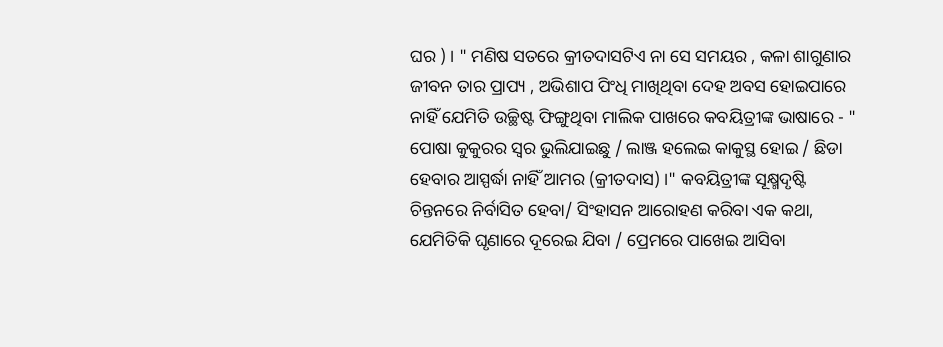ଘର ) । " ମଣିଷ ସତରେ କ୍ରୀତଦାସଟିଏ ନା ସେ ସମୟର , କଳା ଶାଗୁଣାର ଜୀବନ ତାର ପ୍ରାପ୍ୟ , ଅଭିଶାପ ପିଂଧି ମାଖିଥିବା ଦେହ ଅବସ ହୋଇପାରେ ନାହିଁ ଯେମିତି ଉଚ୍ଛିଷ୍ଟ ଫିଙ୍ଗୁଥିବା ମାଲିକ ପାଖରେ କବୟିତ୍ରୀଙ୍କ ଭାଷାରେ - " ପୋଷା କୁକୁରର ସ୍ୱର ଭୁଲିଯାଇଛୁ / ଲାଞ୍ଜ ହଲେଇ କାକୁସ୍ଥ ହୋଇ / ଛିଡା ହେବାର ଆସ୍ପର୍ଦ୍ଧା ନାହିଁ ଆମର (କ୍ରୀତଦାସ) ।" କବୟିତ୍ରୀଙ୍କ ସୂକ୍ଷ୍ମଦୃଷ୍ଟି ଚିନ୍ତନରେ ନିର୍ବାସିତ ହେବା/ ସିଂହାସନ ଆରୋହଣ କରିବା ଏକ କଥା, ଯେମିତିକି ଘୃଣାରେ ଦୂରେଇ ଯିବା / ପ୍ରେମରେ ପାଖେଇ ଆସିବା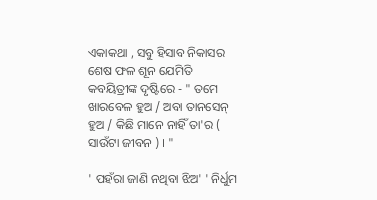ଏକାକଥା , ସବୁ ହିସାବ ନିକାସର ଶେଷ ଫଳ ଶୂନ ଯେମିତି କବୟିତ୍ରୀଙ୍କ ଦୃଷ୍ଟିରେ - " ତମେ ଖାରବେଳ ହୁଅ / ଅବା ତାନସେନ୍ ହୁଅ / କିଛି ମାନେ ନାହିଁ ତା'ର ( ସାଉଁଟା ଜୀବନ ) । "

' ପହଁରା ଜାଣି ନଥିବା ଝିଅ' ' ନିର୍ଧୁମ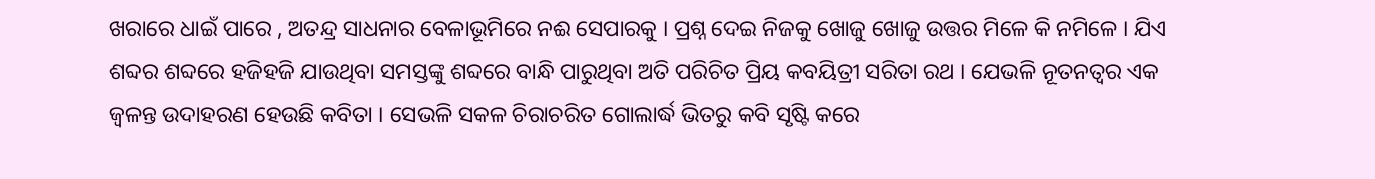ଖରାରେ ଧାଇଁ ପାରେ , ଅତନ୍ଦ୍ର ସାଧନାର ବେଳାଭୂମିରେ ନଈ ସେପାରକୁ । ପ୍ରଶ୍ନ ଦେଇ ନିଜକୁ ଖୋଜୁ ଖୋଜୁ ଉତ୍ତର ମିଳେ କି ନମିଳେ । ଯିଏ ଶବ୍ଦର ଶବ୍ଦରେ ହଜିହଜି ଯାଉଥିବା ସମସ୍ତଙ୍କୁ ଶବ୍ଦରେ ବାନ୍ଧି ପାରୁଥିବା ଅତି ପରିଚିତ ପ୍ରିୟ କବୟିତ୍ରୀ ସରିତା ରଥ । ଯେଭଳି ନୂତନତ୍ୱର ଏକ ଜ୍ୱଳନ୍ତ ଉଦାହରଣ ହେଉଛି କବିତା । ସେଭଳି ସକଳ ଚିରାଚରିତ ଗୋଲାର୍ଦ୍ଧ ଭିତରୁ କବି ସୃଷ୍ଟି କରେ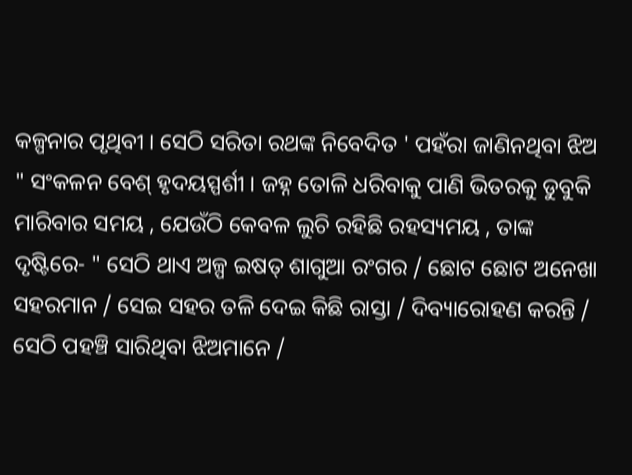କଳ୍ପନାର ପୃଥିବୀ । ସେଠି ସରିତା ରଥଙ୍କ ନିବେଦିତ ' ପହଁରା ଜାଣିନଥିବା ଝିଅ " ସଂକଳନ ବେଶ୍ ହୃଦୟସ୍ପର୍ଶୀ । ଜହ୍ନ ତୋଳି ଧରିବାକୁ ପାଣି ଭିତରକୁ ଡୁବୁକି ମାରିବାର ସମୟ , ଯେଉଁଠି କେବଳ ଲୁଚି ରହିଛି ରହସ୍ୟମୟ , ତାଙ୍କ ଦୃଷ୍ଟିରେ- " ସେଠି ଥାଏ ଅଳ୍ପ ଇଷତ୍ ଶାଗୁଆ ରଂଗର / ଛୋଟ ଛୋଟ ଅନେଖା ସହରମାନ / ସେଇ ସହର ତଳି ଦେଇ କିଛି ରାସ୍ତା / ଦିବ୍ୟାରୋହଣ କରନ୍ତି / ସେଠି ପହଞ୍ଚି ସାରିଥିବା ଝିଅମାନେ /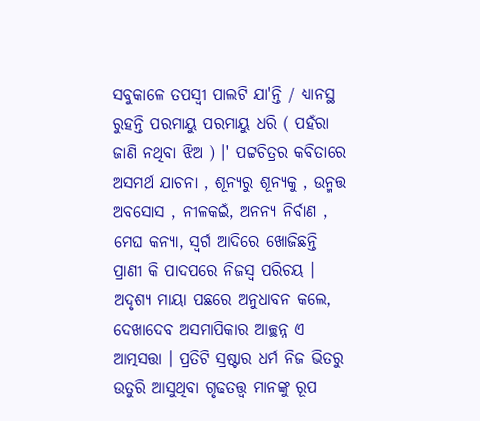ସବୁକାଳେ ତପସ୍ୱୀ ପାଲଟି ଯା'ନ୍ତି / ଧ୍ୟାନସ୍ଥ ରୁହନ୍ତି ପରମାୟୁ ପରମାୟୁ ଧରି ( ପହଁରା ଜାଣି ନଥିବା ଝିଅ ) ।' ପଟ୍ଟଚିତ୍ରର କବିତାରେ ଅସମର୍ଥ ଯାଚନା , ଶୂନ୍ୟରୁ ଶୂନ୍ୟକୁ , ଉନ୍ମତ୍ତ ଅବସୋସ , ନୀଳକଇଁ, ଅନନ୍ୟ ନିର୍ବାଣ , ମେଘ କନ୍ୟା, ସ୍ୱର୍ଗ ଆଦିରେ ଖୋଜିଛନ୍ତି ପ୍ରାଣୀ କି ପାଦପରେ ନିଜସ୍ଵ ପରିଚୟ । ଅଦୃଶ୍ୟ ମାୟା ପଛରେ ଅନୁଧାବନ କଲେ, ଦେଖାଦେବ ଅସମାପିକାର ଆଚ୍ଛନ୍ନ ଏ ଆତ୍ମସତ୍ତା । ପ୍ରତିଟି ସ୍ରଷ୍ଟାର ଧର୍ମ ନିଜ ଭିତରୁ ଉତୁରି ଆସୁଥିବା ଗୃଢତତ୍ତ୍ୱ ମାନଙ୍କୁ ରୂପ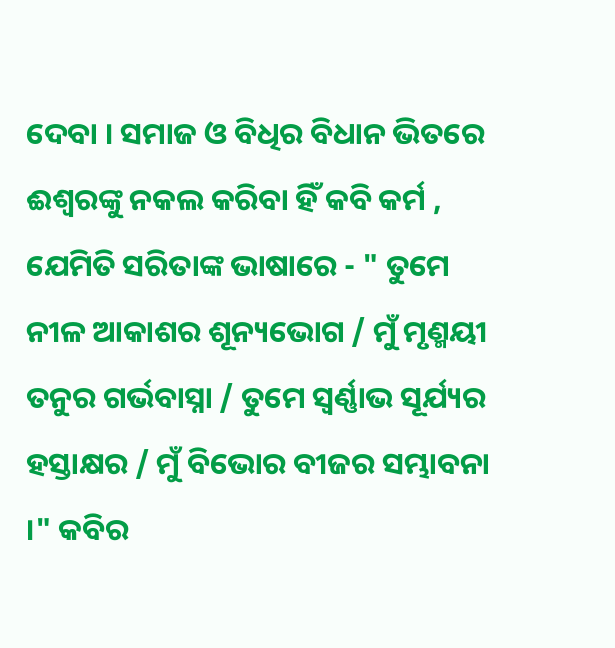ଦେବା । ସମାଜ ଓ ବିଧିର ବିଧାନ ଭିତରେ ଈଶ୍ୱରଙ୍କୁ ନକଲ କରିବା ହିଁ କବି କର୍ମ , ଯେମିତି ସରିତାଙ୍କ ଭାଷାରେ - " ତୁମେ ନୀଳ ଆକାଶର ଶୂନ୍ୟଭୋଗ / ମୁଁ ମୃଣ୍ମୟୀ ତନୁର ଗର୍ଭବାସ୍ନା / ତୁମେ ସ୍ୱର୍ଣ୍ଣାଭ ସୂର୍ଯ୍ୟର ହସ୍ତାକ୍ଷର / ମୁଁ ବିଭୋର ବୀଜର ସମ୍ଭାବନା ।" କବିର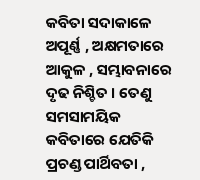କବିତା ସଦାକାଳେ ଅପୂର୍ଣ୍ଣ , ଅକ୍ଷମତାରେ ଆକୁଳ , ସମ୍ଭାବନାରେ ଦୃଢ ନିଶ୍ଚିତ । ତେଣୁ ସମସାମୟିକ କବିତାରେ ଯେତିକି ପ୍ରଚଣ୍ଡ ପାର୍ଥିବତା ,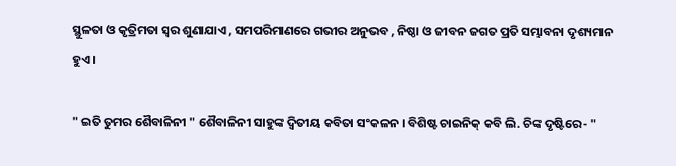ସ୍ଥୁଳତା ଓ କୃତ୍ରିମତା ସ୍ୱର ଶୁଣାଯାଏ , ସମପରିମାଣରେ ଗଭୀର ଅନୁଭବ , ନିଷ୍ଠା ଓ ଜୀବନ ଜଗତ ପ୍ରତି ସମ୍ଭାବନା ଦୃଶ୍ୟମାନ ହୁଏ ।

" ଇତି ତୁମର ଶୈବାଳିନୀ " ଶୈବାଳିନୀ ସାହୁଙ୍କ ଦ୍ୱିତୀୟ କବିତା ସଂକଳନ । ବିଶିଷ୍ଟ ଚାଇନିକ୍ କବି ଲି. ଚିଙ୍କ ଦୃଷ୍ଟିରେ- "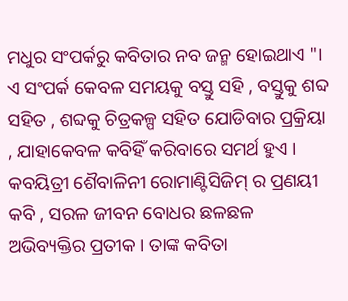ମଧୁର ସଂପର୍କରୁ କବିତାର ନବ ଜନ୍ମ ହୋଇଥାଏ "। ଏ ସଂପର୍କ କେବଳ ସମୟକୁ ବସ୍ତୁ ସହି , ବସ୍ତୁକୁ ଶବ୍ଦ ସହିତ , ଶବ୍ଦକୁ ଚିତ୍ରକଳ୍ପ ସହିତ ଯୋଡିବାର ପ୍ରକ୍ରିୟା , ଯାହାକେବଳ କବିହିଁ କରିବାରେ ସମର୍ଥ ହୁଏ । କବୟିତ୍ରୀ ଶୈବାଳିନୀ ରୋମାଣ୍ଟିସିଜିମ୍ ର ପ୍ରଣୟୀ କବି , ସରଳ ଜୀବନ ବୋଧର ଛଳଛଳ ଅଭିବ୍ୟକ୍ତିର ପ୍ରତୀକ । ତାଙ୍କ କବିତା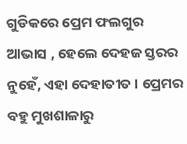ଗୁଡିକରେ ପ୍ରେମ ଫଲଗୁର ଆଭାସ , ହେଲେ ଦେହଜ ସ୍ତରର ନୁହେଁ, ଏହା ଦେହାତୀତ । ପ୍ରେମର ବହୁ ମୁଖଶାଳାରୁ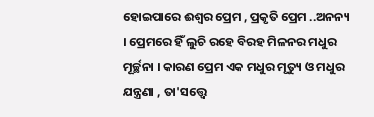ହୋଇପାରେ ଈଶ୍ୱର ପ୍ରେମ , ପ୍ରକୃତି ପ୍ରେମ ..ଅନନ୍ୟ । ପ୍ରେମରେ ହିଁ ଲୁଚି ରହେ ବିରହ ମିଳନର ମଧୁର ମୂର୍ଚ୍ଛନା । କାରଣ ପ୍ରେମ ଏକ ମଧୁର ମୃତ୍ୟୁ ଓ ମଧୁର ଯନ୍ତ୍ରଣା , ତା'ସତ୍ତ୍ୱେ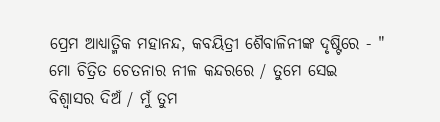ପ୍ରେମ ଆଧ୍ୟାତ୍ମିକ ମହାନନ୍ଦ, କବୟିତ୍ରୀ ଶୈବାଳିନୀଙ୍କ ଦୃଷ୍ଟିରେ - " ମୋ ଚିତ୍ରିତ ଚେତନାର ନୀଳ କନ୍ଦରରେ / ତୁମେ ସେଇ ବିଶ୍ବାସର ଦିଅଁ / ମୁଁ ତୁମ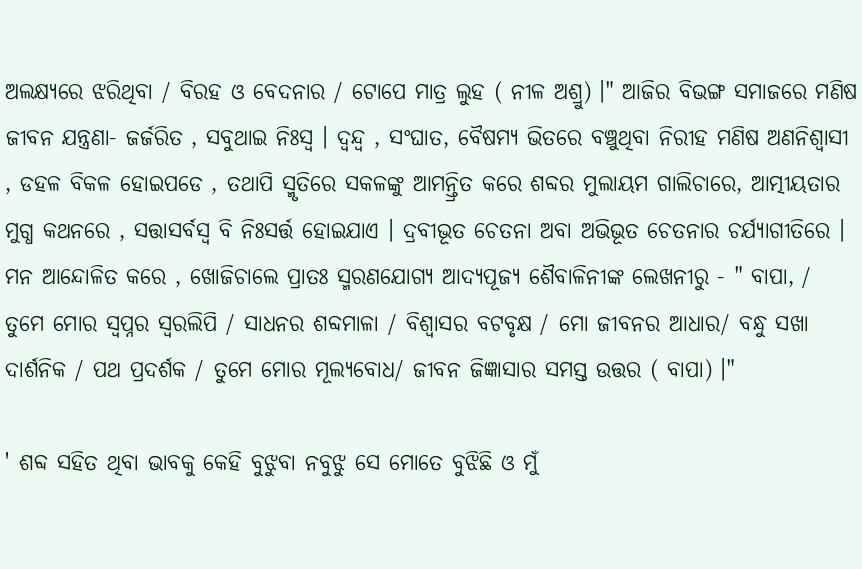ଅଲକ୍ଷ୍ୟରେ ଝରିଥିବା / ବିରହ ଓ ବେଦନାର / ଟୋପେ ମାତ୍ର ଲୁହ ( ନୀଳ ଅଶ୍ରୁ) ।" ଆଜିର ବିଭଙ୍ଗ ସମାଜରେ ମଣିଷ ଜୀବନ ଯନ୍ତ୍ରଣା- ଜର୍ଜରିତ , ସବୁଥାଇ ନିଃସ୍ୱ । ଦ୍ୱନ୍ଦ୍ୱ , ସଂଘାତ, ବୈଷମ୍ୟ ଭିତରେ ବଞ୍ଚୁଥିବା ନିରୀହ ମଣିଷ ଅଣନିଶ୍ୱାସୀ , ଡହଳ ବିକଳ ହୋଇପଡେ , ତଥାପି ସ୍ମୃତିରେ ସକଳଙ୍କୁ ଆମନ୍ତ୍ରିତ କରେ ଶବ୍ଦର ମୁଲାୟମ ଗାଲିଚାରେ, ଆତ୍ମୀୟତାର ମୁଗ୍ଧ କଥନରେ , ସତ୍ତାସର୍ବସ୍ୱ ବି ନିଃସର୍ତ୍ତ ହୋଇଯାଏ । ଦ୍ରବୀଭୂତ ଚେତନା ଅବା ଅଭିଭୂତ ଚେତନାର ଚର୍ଯ୍ୟାଗୀତିରେ । ମନ ଆନ୍ଦୋଳିତ କରେ , ଖୋଜିଚାଲେ ପ୍ରାତଃ ସ୍ମରଣଯୋଗ୍ୟ ଆଦ୍ୟପୂଜ୍ୟ ଶୈବାଳିନୀଙ୍କ ଲେଖନୀରୁ - " ବାପା, / ତୁମେ ମୋର ସ୍ୱପ୍ନର ସ୍ୱରଲିପି / ସାଧନର ଶବ୍ଦମାଳା / ବିଶ୍ୱାସର ବଟବୃକ୍ଷ / ମୋ ଜୀବନର ଆଧାର/ ବନ୍ଧୁ ସଖା ଦାର୍ଶନିକ / ପଥ ପ୍ରଦର୍ଶକ / ତୁମେ ମୋର ମୂଲ୍ୟବୋଧ/ ଜୀବନ ଜିଜ୍ଞାସାର ସମସ୍ତ ଉତ୍ତର ( ବାପା) ।"

' ଶବ୍ଦ ସହିତ ଥିବା ଭାବକୁ କେହି ବୁଝୁବା ନବୁଝୁ ସେ ମୋତେ ବୁଝିଛି ଓ ମୁଁ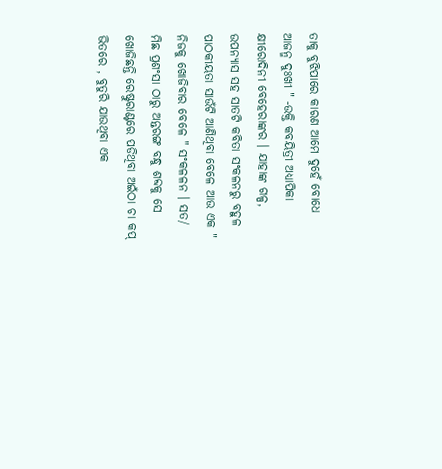ତାକୁ ବୁଝିପାରେ କାରଣ ଆମେ ଦୁହେଁ ବୋଧେ ଆଜନ୍ମ ଦୁଃଖୀ " -ଉକ୍ତି କବୟିତ୍ରୀ ଅଧ୍ୟାପିକା କ୍ଷୀରୋଦିନୀ ବେହେରାଙ୍କର । ଯାହାଙ୍କ ଗଳ୍ପ, ଉପନ୍ୟାସ ସହ ସାତଟି କବିତା ସଂକଳନରୁ ବହୁଳ ପାଠକୀୟତା ସାଉଁଟି ଆଣିଥିବା ବେଳେ ଆଉ ଏକ " ନିଜକୁ ଖୋଜିବାର ବେଳେ " ସଂକଳଳନ । ସତ/ ମିଛ ପ୍ରଶଂସା ଠାରୁ ଅନ୍ତରଙ୍ଗ ବନ୍ଧୁ ଶବ୍ଦକୁ ସେ ଖୋଜିଛନ୍ତି ରେଷ୍ଟୁରାଣ୍ଟରେ ପଡିଥିବା ଅଇଁଠା ଚା କପ୍ ଭିତରେ , ବୁତୁରି ଯାଉଥିବା ଏକ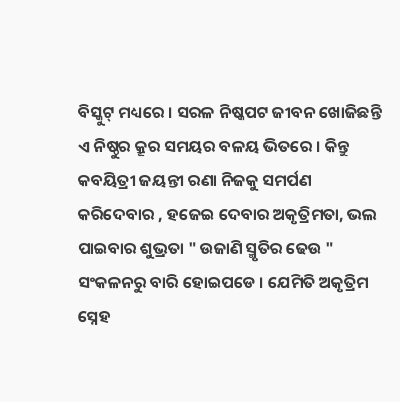ବିସ୍କୁଟ୍ ମଧ୍ୟରେ । ସରଳ ନିଷ୍କପଟ ଜୀବନ ଖୋଜିଛନ୍ତି ଏ ନିଷ୍ଠୁର କ୍ରୂର ସମୟର ବଳୟ ଭିତରେ । କିନ୍ତୁ କବୟିତ୍ରୀ ଜୟନ୍ତୀ ରଣା ନିଜକୁ ସମର୍ପଣ କରିଦେବାର , ହଜେଇ ଦେବାର ଅକୃତ୍ରିମତା, ଭଲ ପାଇବାର ଶୁଭ୍ରତା " ଉଜାଣି ସ୍ମୃତିର ଢେଉ " ସଂକଳନରୁ ବାରି ହୋଇପଡେ । ଯେମିତି ଅକୃତ୍ରିମ ସ୍ନେହ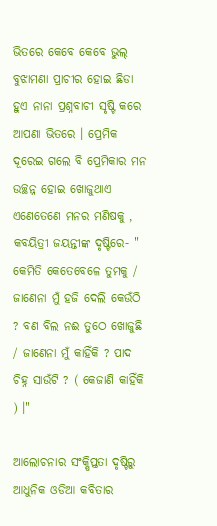ଭିତରେ କେବେ କେବେ ଭୁଲ୍ ବୁଝାମଣା ପ୍ରାଚୀର ହୋଇ ଛିଡା ହୁଏ ନାନା ପ୍ରଶ୍ନବାଚୀ ସୃଷ୍ଟି କରେ ଆପଣା ଭିତରେ । ପ୍ରେମିକ ଦୂରେଇ ଗଲେ ବି ପ୍ରେମିକାର ମନ ଉଚ୍ଛନ୍ନ ହୋଇ ଖୋଜୁଥାଏ ଏଣେତେଣେ ମନର ମଣିଷକୁ , କବୟିତ୍ରୀ ଜୟନ୍ତୀଙ୍କ ଦୃଷ୍ଟିରେ- " କେମିତି କେତେବେଳେ ତୁମକୁ / ଜାଣେନା ମୁଁ ହଜି ଦେଲି କେଉଁଠି ? ବଣ ବିଲ ନଈ ତୁଠେ ଖୋଜୁଛି / ଜାଣେନା ମୁଁ କାହିଁକି ? ପାଦ ଚିହ୍ନ ସାଉଁଟି ? ( କେଜାଣି କାହିଁକି ) ।"

ଆଲୋଚନାର ସଂକ୍ଷିପ୍ତତା ଦୃଷ୍ଟିରୁ ଆଧୁନିକ ଓଡିଆ କବିତାର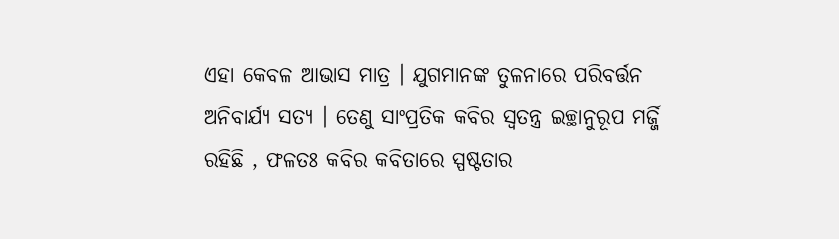ଏହା କେବଳ ଆଭାସ ମାତ୍ର । ଯୁଗମାନଙ୍କ ତୁଳନାରେ ପରିବର୍ତ୍ତନ ଅନିବାର୍ଯ୍ୟ ସତ୍ୟ । ତେଣୁ ସାଂପ୍ରତିକ କବିର ସ୍ୱତନ୍ତ୍ର ଇଚ୍ଛାନୁରୂପ ମର୍ଜ୍ଜି ରହିଛି , ଫଳତଃ କବିର କବିତାରେ ସ୍ପଷ୍ଟତାର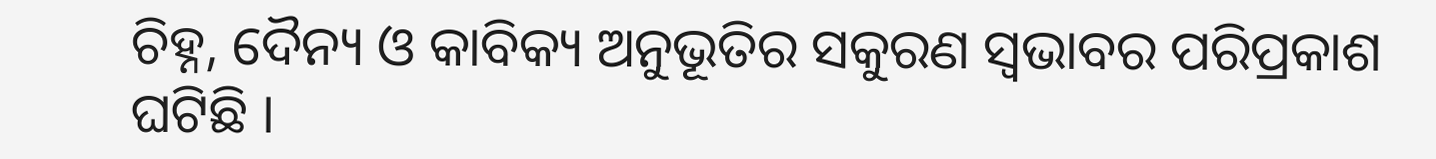ଚିହ୍ନ, ଦୈନ୍ୟ ଓ କାବିକ୍ୟ ଅନୁଭୂତିର ସକୁରଣ ସ୍ୱଭାବର ପରିପ୍ରକାଶ ଘଟିଛି ।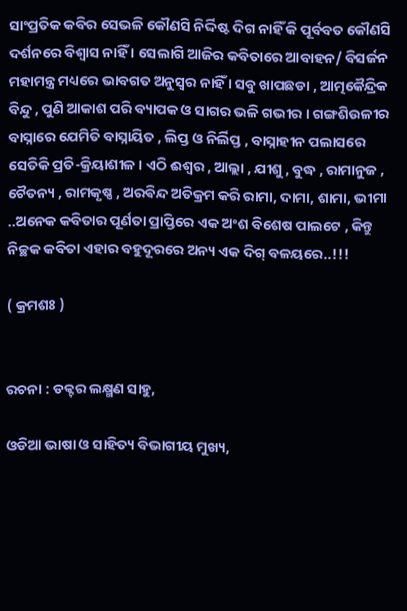ସାଂପ୍ରତିକ କବିର ସେଭଳି କୌଣସି ନିର୍ଦ୍ଦିଷ୍ଟ ଦିଗ ନାହିଁ କି ପୂର୍ବବତ କୌଣସି ଦର୍ଶନରେ ବିଶ୍ୱାସ ନାହିଁ । ସେଲାଗି ଆଜିର କବିତାରେ ଆବାହନ/ ବିସର୍ଜନ ମହାମନ୍ତ୍ର ମଧ୍ୟରେ ଭାବଗତ ଅନୁସ୍ୱର ନାହିଁ । ସବୁ ଖାପଛଡା , ଆତ୍ମକୈନ୍ଦ୍ରିକ ବିନ୍ଦୁ , ପୁଣି ଆକାଶ ପରି ବ୍ୟାପକ ଓ ସାଗର ଭଳି ଗଭୀର । ଗଙ୍ଗଶିଉଳୀର ବାସ୍ନାରେ ଯେମିତି ବାସ୍ନାୟିତ , ଲିପ୍ତ ଓ ନିର୍ଲିପ୍ତ , ବାସ୍ନାହୀନ ପଲାସରେ ସେତିକି ପ୍ରତି-କ୍ରିୟାଶୀଳ । ଏଠି ଈଶ୍ୱର , ଆଲ୍ଲା , ଯୀଶୁ , ବୁଦ୍ଧ , ରାମାନୁଜ , ଚୈତନ୍ୟ , ରାମକୃଷ୍ଣ , ଅରଵିନ୍ଦ ଅତିକ୍ରମ କରି ରାମା, ଦାମା, ଶାମା, ଭୀମା ..ଅନେକ କବିତାର ପୂର୍ଣତା ପ୍ରାପ୍ତିରେ ଏକ ଅଂଶ ବିଶେଷ ପାଲଟେ , କିନ୍ତୁ ନିଚ୍ଛକ କବିତା ଏହାର ବହୁଦୂରରେ ଅନ୍ୟ ଏକ ଦିଗ୍ ବଳୟରେ..!!!

( କ୍ରମଶଃ )


ରଚନା : ଡକ୍ଟର ଲକ୍ଷ୍ମଣ ସାହୁ,

ଓଡିଆ ଭାଷା ଓ ସାହିତ୍ୟ ବିଭାଗୀୟ ମୁଖ୍ୟ,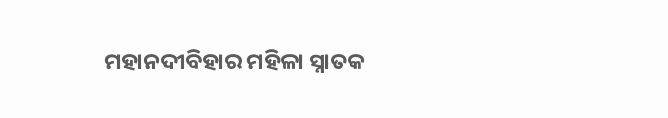ମହାନଦୀବିହାର ମହିଳା ସ୍ନାତକ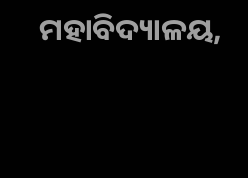ମହାବିଦ୍ୟାଳୟ,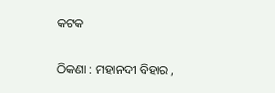କଟକ

ଠିକଣା : ମହାନଦୀ ବିହାର ,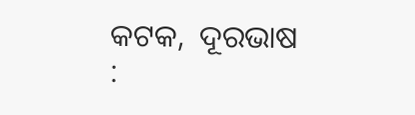କଟକ,  ଦୂରଭାଷ :